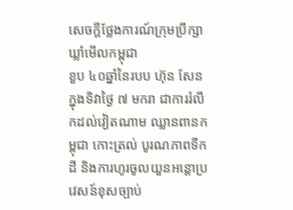សេចក្តីថ្លែងការណ៍ក្រុមប្រឹក្សាឃ្លាំមើលកម្ពុជា
ខួប ៤០ឆ្នាំនៃរបប ហ៊ុន សែន ក្នុងទិវាថ្ងៃ ៧ មករា ជាការរំលឹកដល់វៀតណាម ឈ្លានពានកម្ពុជា កោះត្រល់ បូរណភាពទឹកដី និងការហូរចូលយួនអន្តោប្រវេសន៍ខុសច្បាប់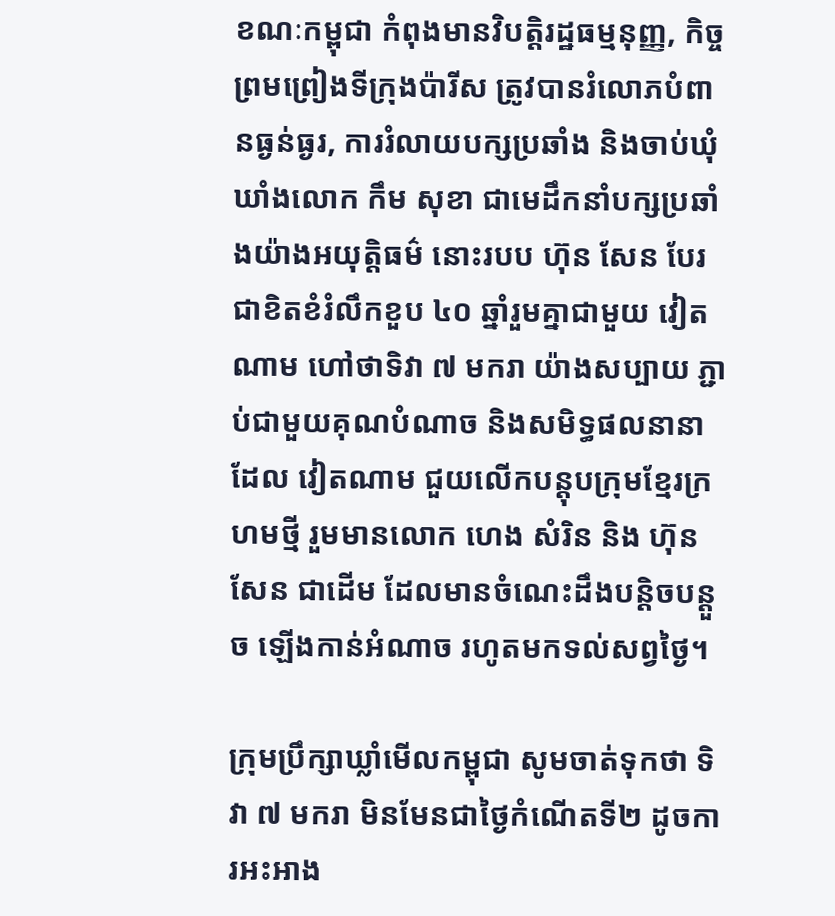ខណៈកម្ពុជា កំពុងមានវិបត្តិរដ្ឋធម្មនុញ្ញ, កិច្ចព្រមព្រៀងទីក្រុងប៉ារីស ត្រូវបានរំលោភបំពានធ្ងន់ធ្ងរ, ការរំលាយបក្សប្រឆាំង និងចាប់ឃុំឃាំងលោក កឹម សុខា ជាមេដឹកនាំបក្សប្រឆាំងយ៉ាងអយុត្តិធម៌ នោះរបប ហ៊ុន សែន បែរជាខិតខំរំលឹកខួប ៤០ ឆ្នាំរួមគ្នាជាមួយ វៀតណាម ហៅថាទិវា ៧ មករា យ៉ាងសប្បាយ ភ្ជាប់ជាមួយគុណបំណាច និងសមិទ្ធផលនានាដែល វៀតណាម ជួយលើកបន្តុបក្រុមខ្មែរក្រហមថ្មី រួមមានលោក ហេង សំរិន និង ហ៊ុន សែន ជាដើម ដែលមានចំណេះដឹងបន្តិចបន្តួច ឡើងកាន់អំណាច រហូតមកទល់សព្វថ្ងៃ។

ក្រុមប្រឹក្សាឃ្លាំមើលកម្ពុជា សូមចាត់ទុកថា ទិវា ៧ មករា មិនមែនជាថ្ងៃកំណើតទី២ ដូចការអះអាង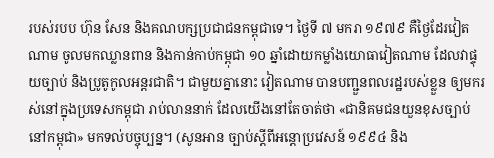របស់របប ហ៊ុន សែន និងគណបក្សប្រជាជនកម្ពុជាទេ។ ថ្ងៃទី ៧ មករា ១៩៧៩ គឺថ្ងៃដែរវៀតណាម ចូលមកឈ្លានពាន និងកាន់កាប់កម្ពុជា ១០ ឆ្នាំដោយកម្លាំងយោធាវៀតណាម ដែលវាផ្ទុយច្បាប់ និងប្រូតូកូលអន្តរជាតិ។ ជាមួយគ្នានោះ វៀតណាម បានបញ្ជួនពលរដ្ឋរបស់ខ្លួន ឲ្យមករស់នៅក្នុងប្រទេសកម្ពុជា រាប់លាននាក់ ដែលយើងនៅតែចាត់ថា «ជានិគមជនយួនខុសច្បាប់ នៅកម្ពុជា» មកទល់បច្ចុប្បន្ន។ (សូនអាន ច្បាប់ស្តីពីអន្តោប្រវេសន៍ ១៩៩៤ និង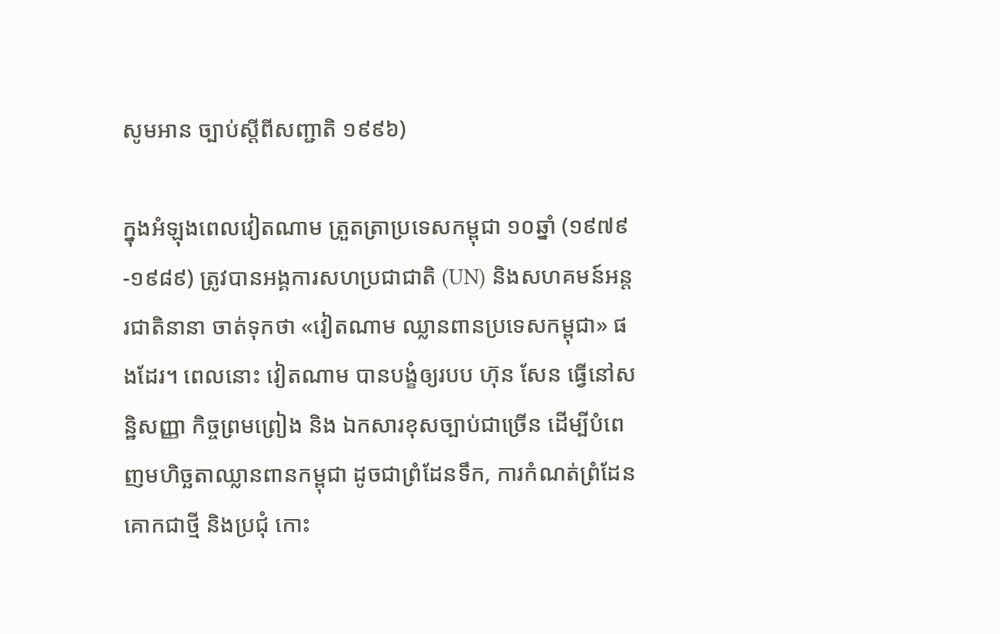សូមអាន ច្បាប់ស្តីពីសញ្ជាតិ ១៩៩៦)

ក្នុងអំឡុងពេលវៀតណាម ត្រួតត្រាប្រទេសកម្ពុជា ១០ឆ្នាំ (១៩៧៩-១៩៨៩) ត្រូវបានអង្គការសហប្រជាជាតិ (UN) និងសហគមន៍អន្តរជាតិនានា ចាត់ទុកថា «វៀតណាម ឈ្លានពានប្រទេសកម្ពុជា» ផងដែរ។ ពេលនោះ វៀតណាម បានបង្ខំឲ្យរបប ហ៊ុន សែន ធ្វើនៅសន្ឋិសញ្ញា កិច្ចព្រមព្រៀង និង ឯកសារខុសច្បាប់ជាច្រើន ដើម្បីបំពេញមហិច្ឆតាឈ្លានពានកម្ពុជា ដូចជាព្រំដែនទឹក, ការកំណត់ព្រំដែនគោកជាថ្មី និងប្រជុំ កោះ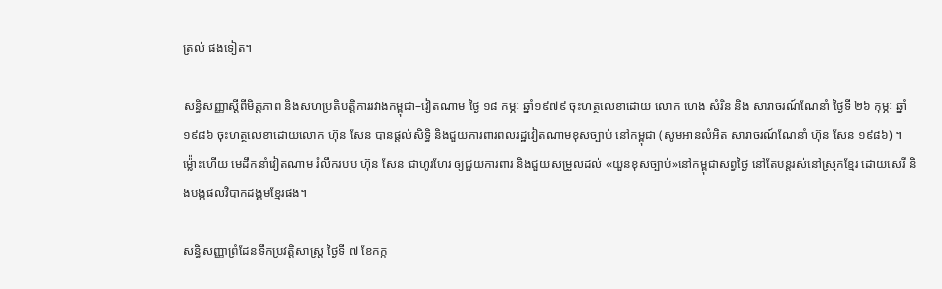ត្រល់ ផងទៀត។

សន្ធិសញ្ញាស្តីពីមិត្តភាព និងសហប្រតិបត្តិការរវាងកម្ពុជា–វៀតណាម ថ្ងៃ ១៨ កម្ភៈ ឆ្នាំ១៩៧៩ ចុះហត្ថលេខាដោយ លោក ហេង សំរិន និង សារាចរណ៍ណែនាំ ថ្ងៃទី ២៦ កុម្ភៈ ឆ្នាំ១៩៨៦ ចុះហត្ថលេខាដោយលោក ហ៊ុន សែន បានផ្តល់សិទ្ធិ និងជួយការពារពលរដ្ឋវៀតណាមខុសច្បាប់ នៅកម្ពុជា (សូមអានលំអិត សារាចរណ៍ណែនាំ ហ៊ុន សែន ១៩៨៦) ។ ម៉្ល៉ោះហើយ មេដឹកនាំវៀតណាម រំលឹករបប ហ៊ុន សែន ជាហូរហែរ ឲ្យជួយការពារ និងជួយសម្រួលដល់ «យួនខុសច្បាប់»នៅកម្ពុជាសព្វថ្ងៃ នៅតែបន្តរស់នៅស្រុកខ្មែរ ដោយសេរី និងបង្កផលវិបាកដង្គមខ្មែរផង។

សន្ធិសញ្ញាព្រំដែនទឹកប្រវត្តិសាស្រ្ត ថ្ងៃទី ៧ ខែកក្ក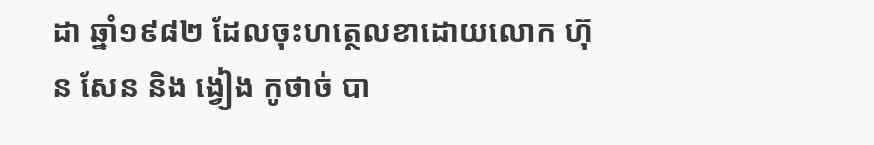ដា ឆ្នាំ១៩៨២ ដែលចុះហត្ថេលខាដោយលោក ហ៊ុន សែន និង ង្វៀង កូថាច់ បា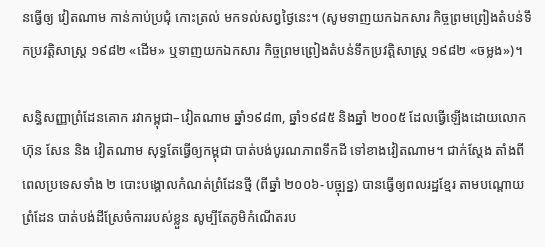នធ្វើឲ្យ វៀតណាម កាន់កាប់ប្រជុំ កោះត្រល់ មកទល់សព្វថ្ងៃនេះ។ (សូមទាញយកឯកសារ កិច្ចព្រមព្រៀងតំបន់ទឹកប្រវត្តិសាស្រ្ត ១៩៨២ «ដើម» ឬទាញយកឯកសារ កិច្ចព្រមព្រៀងតំបន់ទឹកប្រវត្តិសាស្រ្ត ១៩៨២ «ចម្លង»)។

សន្ធិសញ្ញាព្រំដែនគោក រវាកម្ពុជា–វៀតណាម ឆ្នាំ១៩៨៣, ឆ្នាំ១៩៨៥ និងឆ្នាំ ២០០៥ ដែលធ្វើឡើងដោយលោក ហ៊ុន សែន និង វៀតណាម សុទ្ធតែធ្វើឲ្យកម្ពុជា បាត់បង់បូរណភាពទឹកដី ទៅខាងវៀតណាម។ ជាក់ស្តែង តាំងពីពេលប្រទេសទាំង ២ បោះបង្គោលកំណត់ព្រំដែនថ្មី (ពីឆ្នាំ ២០០៦-បច្ចុ្បន្ន) បានធ្វើឲ្យពលរដ្ឋខ្មែរ តាមបណ្តោយព្រំដែន បាត់បង់ដីស្រែចំការរបស់ខ្លួន សូម្បីតែភូមិកំណើតរប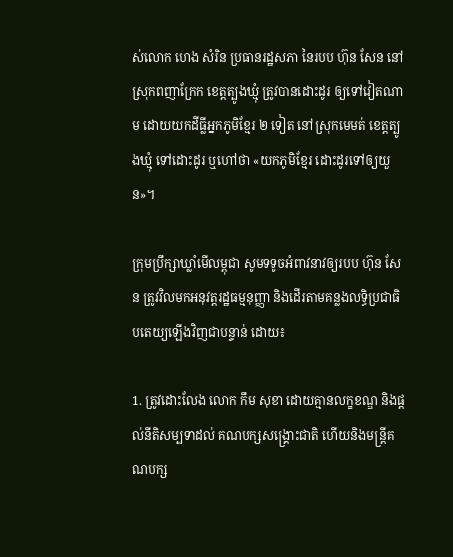ស់លោក ហេង សំរិន ប្រធានរដ្ឋសភា នៃរបប ហ៊ុន សែន នៅស្រុកពញាក្រែក ខេត្តត្បូងឃ្មុំ ត្រូវបានដោះដូរ ឲ្យទៅវៀតណាម ដោយយកដីធ្លីអ្នកភូមិខ្មែរ ២ ទៀត នៅស្រុកមេមត់ ខេត្តត្បូងឃ្មុំ ទៅដោះដូរ ឬហៅថា «យកភូមិខ្មែរ ដោះដូរទៅឲ្យយួន»។

ក្រុមប្រឹក្សាឃ្លាំមើលម្ពុជា សូមទទូចអំពាវនាវឲ្យរបប ហ៊ុន សែន ត្រូវវិលមកអនុវត្តរដ្ឋធម្មនុញ្ញា និងដើរតាមគន្លងលទ្ធិប្រជាធិបតេយ្យឡើងវិញជាបន្ទាន់ ដោយ៖

1. ត្រូវដោះលែង លោក កឹម សុខា ដោយគ្មានលក្ខខណ្ឌ និងផ្តល់នីតិសម្បទាដល់ គណបក្សសង្គ្រោះជាតិ ហើយនិងមន្រ្តីគណបក្ស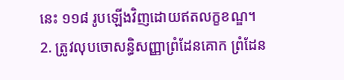នេះ ១១៨ រូបឡើងវិញដោយឥតលក្ខខណ្ឌ។
2. ត្រូវលុបចោសន្ធិសញ្ញាព្រំដែនគោក ព្រំដែន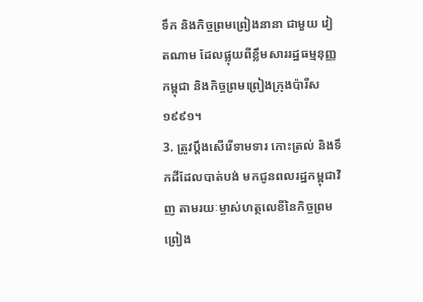ទឹក និងកិច្ចព្រមព្រៀងនានា ជាមួយ វៀតណាម ដែលផ្លុយពីខ្លឹមសាររដ្ឋធម្មនុញ្ញកម្ពុជា និងកិច្ចព្រមព្រៀងក្រុងប៉ារីស ១៩៩១។
3. ត្រូវប្តឹងសើរើទាមទារ កោះត្រល់ និងទឹកដីដែលបាត់បង់ មកជូនពលរដ្ឋកម្ពុជាវិញ តាមរយៈម្ចាស់ហត្ថលេខីនៃកិច្ចព្រមព្រៀង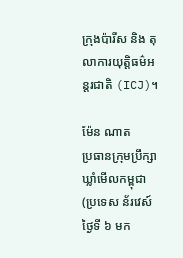ក្រុងប៉ារីស និង តុលាការយុត្តិធម៌អន្តរជាតិ (ICJ)។

ម៉ែន ណាត
ប្រធានក្រុមប្រឹក្សាឃ្លាំមើលកម្ពុជា
(ប្រទេស ន័រវេស៍ ថ្ងៃទី ៦ មក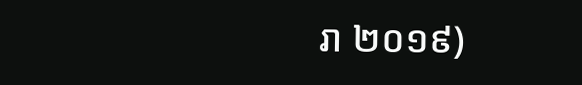រា ២០១៩)